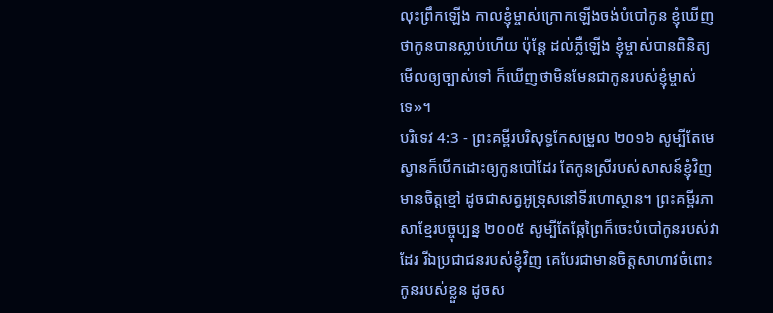លុះព្រឹកឡើង កាលខ្ញុំម្ចាស់ក្រោកឡើងចង់បំបៅកូន ខ្ញុំឃើញថាកូនបានស្លាប់ហើយ ប៉ុន្តែ ដល់ភ្លឺឡើង ខ្ញុំម្ចាស់បានពិនិត្យមើលឲ្យច្បាស់ទៅ ក៏ឃើញថាមិនមែនជាកូនរបស់ខ្ញុំម្ចាស់ទេ»។
បរិទេវ 4:3 - ព្រះគម្ពីរបរិសុទ្ធកែសម្រួល ២០១៦ សូម្បីតែមេស្វានក៏បើកដោះឲ្យកូនបៅដែរ តែកូនស្រីរបស់សាសន៍ខ្ញុំវិញ មានចិត្តខ្មៅ ដូចជាសត្វអូទ្រុសនៅទីរហោស្ថាន។ ព្រះគម្ពីរភាសាខ្មែរបច្ចុប្បន្ន ២០០៥ សូម្បីតែឆ្កែព្រៃក៏ចេះបំបៅកូនរបស់វាដែរ រីឯប្រជាជនរបស់ខ្ញុំវិញ គេបែរជាមានចិត្តសាហាវចំពោះកូនរបស់ខ្លួន ដូចស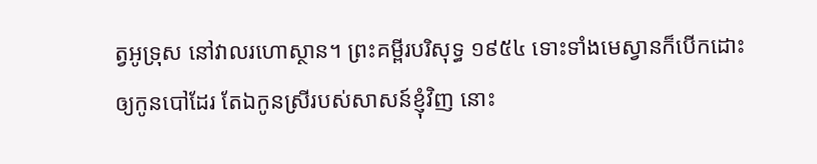ត្វអូទ្រុស នៅវាលរហោស្ថាន។ ព្រះគម្ពីរបរិសុទ្ធ ១៩៥៤ ទោះទាំងមេស្វានក៏បើកដោះឲ្យកូនបៅដែរ តែឯកូនស្រីរបស់សាសន៍ខ្ញុំវិញ នោះ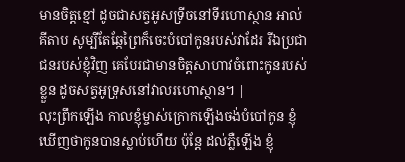មានចិត្តខ្មៅ ដូចជាសត្វអូសទ្រីចនៅទីរហោស្ថាន អាល់គីតាប សូម្បីតែឆ្កែព្រៃក៏ចេះបំបៅកូនរបស់វាដែរ រីឯប្រជាជនរបស់ខ្ញុំវិញ គេបែរជាមានចិត្តសាហាវចំពោះកូនរបស់ខ្លួន ដូចសត្វអូទ្រុសនៅវាលរហោស្ថាន។ |
លុះព្រឹកឡើង កាលខ្ញុំម្ចាស់ក្រោកឡើងចង់បំបៅកូន ខ្ញុំឃើញថាកូនបានស្លាប់ហើយ ប៉ុន្តែ ដល់ភ្លឺឡើង ខ្ញុំ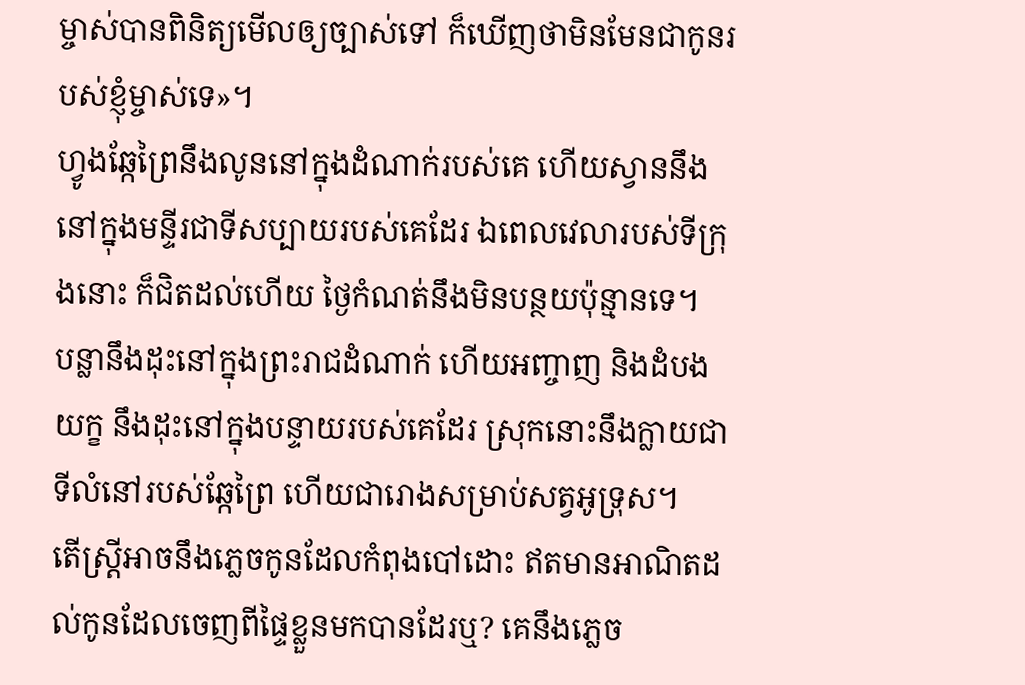ម្ចាស់បានពិនិត្យមើលឲ្យច្បាស់ទៅ ក៏ឃើញថាមិនមែនជាកូនរបស់ខ្ញុំម្ចាស់ទេ»។
ហ្វូងឆ្កែព្រៃនឹងលូននៅក្នុងដំណាក់របស់គេ ហើយស្វាននឹងនៅក្នុងមន្ទីរជាទីសប្បាយរបស់គេដែរ ឯពេលវេលារបស់ទីក្រុងនោះ ក៏ជិតដល់ហើយ ថ្ងៃកំណត់នឹងមិនបន្ថយប៉ុន្មានទេ។
បន្លានឹងដុះនៅក្នុងព្រះរាជដំណាក់ ហើយអញ្ចាញ និងដំបងយក្ខ នឹងដុះនៅក្នុងបន្ទាយរបស់គេដែរ ស្រុកនោះនឹងក្លាយជាទីលំនៅរបស់ឆ្កែព្រៃ ហើយជារោងសម្រាប់សត្វអូទ្រុស។
តើស្ត្រីអាចនឹងភ្លេចកូនដែលកំពុងបៅដោះ ឥតមានអាណិតដល់កូនដែលចេញពីផ្ទៃខ្លួនមកបានដែរឬ? គេនឹងភ្លេច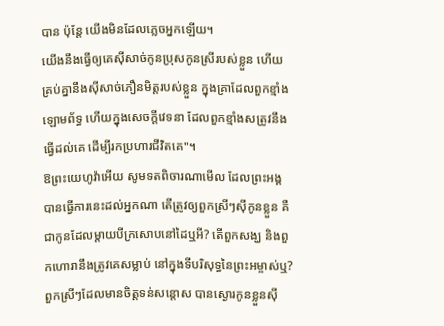បាន ប៉ុន្តែ យើងមិនដែលភ្លេចអ្នកឡើយ។
យើងនឹងធ្វើឲ្យគេស៊ីសាច់កូនប្រុសកូនស្រីរបស់ខ្លួន ហើយគ្រប់គ្នានឹងស៊ីសាច់ភឿនមិត្តរបស់ខ្លួន ក្នុងគ្រាដែលពួកខ្មាំងឡោមព័ទ្ធ ហើយក្នុងសេចក្ដីវេទនា ដែលពួកខ្មាំងសត្រូវនឹងធ្វើដល់គេ ដើម្បីរកប្រហារជីវិតគេ"។
ឱព្រះយេហូវ៉ាអើយ សូមទតពិចារណាមើល ដែលព្រះអង្គបានធ្វើការនេះដល់អ្នកណា តើត្រូវឲ្យពួកស្រីៗស៊ីកូនខ្លួន គឺជាកូនដែលម្តាយបីក្រសោបនៅដៃឬអី? តើពួកសង្ឃ និងពួកហោរានឹងត្រូវគេសម្លាប់ នៅក្នុងទីបរិសុទ្ធនៃព្រះអម្ចាស់ឬ?
ពួកស្រីៗដែលមានចិត្តទន់សន្តោស បានស្ងោរកូនខ្លួនស៊ី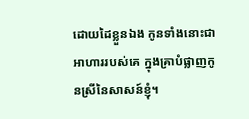ដោយដៃខ្លួនឯង កូនទាំងនោះជាអាហាររបស់គេ ក្នុងគ្រាបំផ្លាញកូនស្រីនៃសាសន៍ខ្ញុំ។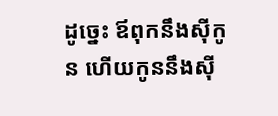ដូច្នេះ ឪពុកនឹងស៊ីកូន ហើយកូននឹងស៊ី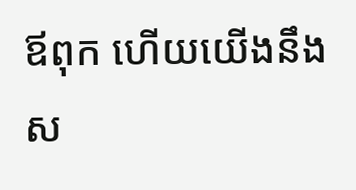ឪពុក ហើយយើងនឹងស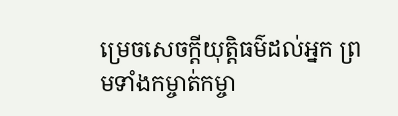ម្រេចសេចក្ដីយុត្តិធម៌ដល់អ្នក ព្រមទាំងកម្ចាត់កម្ចា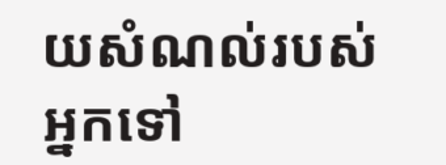យសំណល់របស់អ្នកទៅ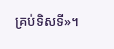គ្រប់ទិសទី»។